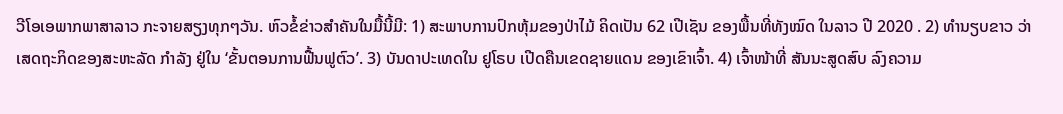ວີໂອເອພາກພາສາລາວ ກະຈາຍສຽງທຸກໆວັນ. ຫົວຂໍ້ຂ່າວສໍາຄັນໃນມື້ນີ້ມີ: 1) ສະພາບການປົກຫຸ້ມຂອງປ່າໄມ້ ຄິດເປັນ 62 ເປີເຊັນ ຂອງພື້ນທີ່ທັງໝົດ ໃນລາວ ປີ 2020 . 2) ທຳນຽບຂາວ ວ່າ ເສດຖະກິດຂອງສະຫະລັດ ກຳລັງ ຢູ່ໃນ ‘ຂັ້ນຕອນການຟື້ນຟູຕົວ’. 3) ບັນດາປະເທດໃນ ຢູໂຣບ ເປີດຄືນເຂດຊາຍແດນ ຂອງເຂົາເຈົ້າ. 4) ເຈົ້າໜ້າທີ່ ສັນນະສູດສົບ ລົງຄວາມ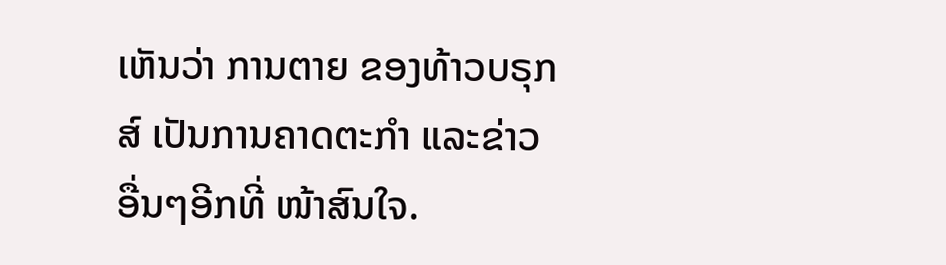ເຫັນວ່າ ການຕາຍ ຂອງທ້າວບຣຸກສ໌ ເປັນການຄາດຕະກຳ ແລະຂ່າວອື່ນໆອີກທີ່ ໜ້າສົນໃຈ.